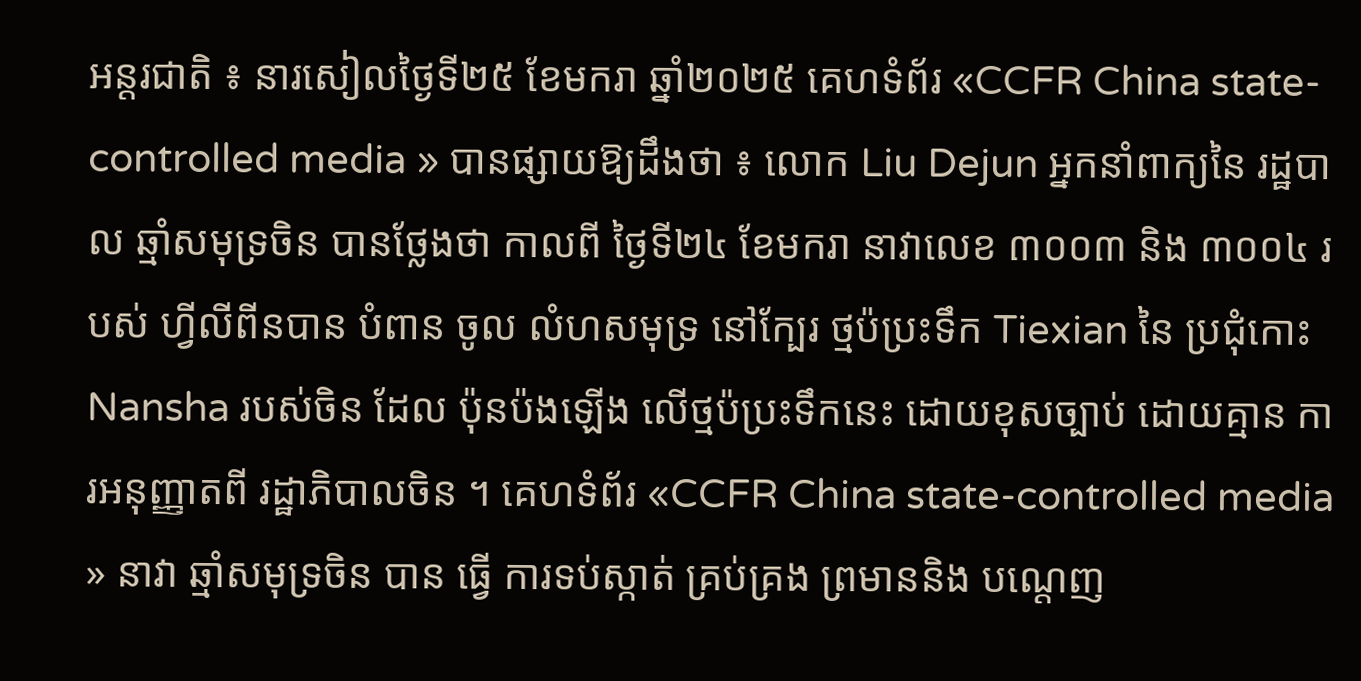អន្តរជាតិ ៖ នារសៀលថ្ងៃទី២៥ ខែមករា ឆ្នាំ២០២៥ គេហទំព័រ «CCFR China state-controlled media » បានផ្សាយឱ្យដឹងថា ៖ លោក Liu Dejun អ្នកនាំពាក្យនៃ រដ្ឋបាល ឆ្មាំសមុទ្រចិន បានថ្លែងថា កាលពី ថ្ងៃទី២៤ ខែមករា នាវាលេខ ៣០០៣ និង ៣០០៤ របស់ ហ្វីលីពីនបាន បំពាន ចូល លំហសមុទ្រ នៅក្បែរ ថ្មប៉ប្រះទឹក Tiexian នៃ ប្រជុំកោះ Nansha របស់ចិន ដែល ប៉ុនប៉ងឡើង លើថ្មប៉ប្រះទឹកនេះ ដោយខុសច្បាប់ ដោយគ្មាន ការអនុញ្ញាតពី រដ្ឋាភិបាលចិន ។ គេហទំព័រ «CCFR China state-controlled media » នាវា ឆ្មាំសមុទ្រចិន បាន ធ្វើ ការទប់ស្កាត់ គ្រប់គ្រង ព្រមាននិង បណ្តេញ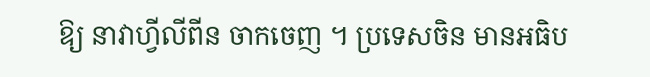ឱ្យ នាវាហ្វីលីពីន ចាកចេញ ។ ប្រទេសចិន មានអធិប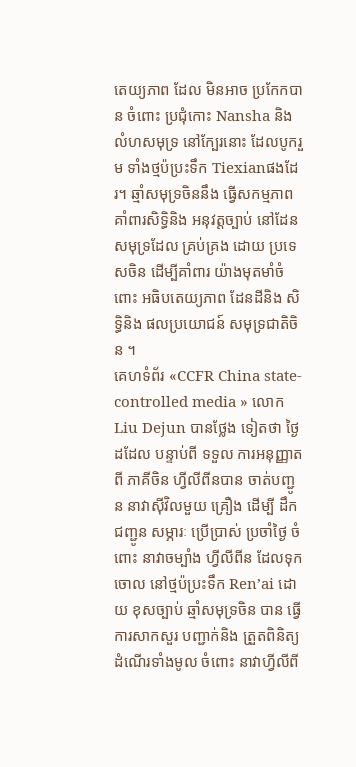តេយ្យភាព ដែល មិនអាច ប្រកែកបាន ចំពោះ ប្រជុំកោះ Nansha និងលំហសមុទ្រ នៅក្បែរនោះ ដែលបូករួម ទាំងថ្មប៉ប្រះទឹក Tiexianផងដែរ។ ឆ្មាំសមុទ្រចិននឹង ធ្វើសកម្មភាព គាំពារសិទ្ធិនិង អនុវត្តច្បាប់ នៅដែន សមុទ្រដែល គ្រប់គ្រង ដោយ ប្រទេសចិន ដើម្បីគាំពារ យ៉ាងមុតមាំចំពោះ អធិបតេយ្យភាព ដែនដីនិង សិទ្ធិនិង ផលប្រយោជន៍ សមុទ្រជាតិចិន ។
គេហទំព័រ «CCFR China state-controlled media » លោក Liu Dejun បានថ្លែង ទៀតថា ថ្ងៃដដែល បន្ទាប់ពី ទទួល ការអនុញ្ញាត ពី ភាគីចិន ហ្វីលីពីនបាន ចាត់បញ្ជូន នាវាស៊ីវិលមួយ គ្រឿង ដើម្បី ដឹកជញ្ជូន សម្ភារៈ ប្រើប្រាស់ ប្រចាំថ្ងៃ ចំពោះ នាវាចម្បាំង ហ្វីលីពីន ដែលទុកចោល នៅថ្មប៉ប្រះទឹក Ren’ai ដោយ ខុសច្បាប់ ឆ្មាំសមុទ្រចិន បាន ធ្វើ ការសាកសួរ បញ្ជាក់និង ត្រួតពិនិត្យ ដំណើរទាំងមូល ចំពោះ នាវាហ្វីលីពី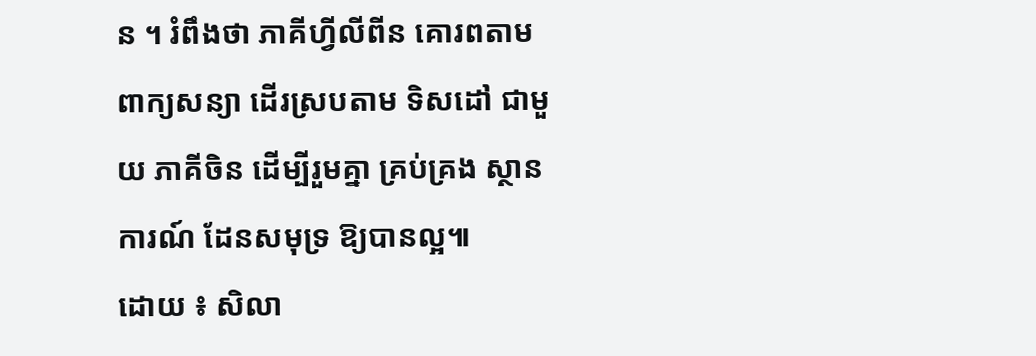ន ។ រំពឹងថា ភាគីហ្វីលីពីន គោរពតាម ពាក្យសន្យា ដើរស្របតាម ទិសដៅ ជាមួយ ភាគីចិន ដើម្បីរួមគ្នា គ្រប់គ្រង ស្ថានការណ៍ ដែនសមុទ្រ ឱ្យបានល្អ៕
ដោយ ៖ សិលា